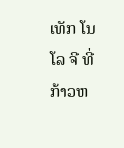ເທັກ ໂນ ໂລ ຈີ ທີ່ ກ້າວຫ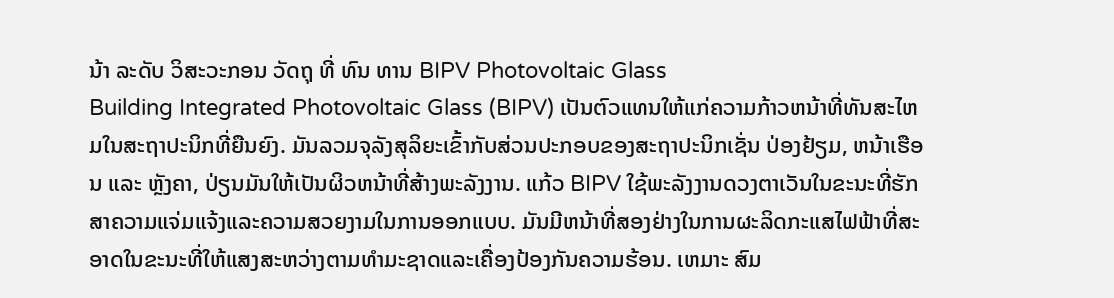ນ້າ ລະດັບ ວິສະວະກອນ ວັດຖຸ ທີ່ ທົນ ທານ BIPV Photovoltaic Glass
Building Integrated Photovoltaic Glass (BIPV) ເປັນຕົວແທນໃຫ້ແກ່ຄວາມກ້າວຫນ້າທີ່ທັນສະໄຫມໃນສະຖາປະນິກທີ່ຍືນຍົງ. ມັນລວມຈຸລັງສຸລິຍະເຂົ້າກັບສ່ວນປະກອບຂອງສະຖາປະນິກເຊັ່ນ ປ່ອງຢ້ຽມ, ຫນ້າເຮືອນ ແລະ ຫຼັງຄາ, ປ່ຽນມັນໃຫ້ເປັນຜິວຫນ້າທີ່ສ້າງພະລັງງານ. ແກ້ວ BIPV ໃຊ້ພະລັງງານດວງຕາເວັນໃນຂະນະທີ່ຮັກສາຄວາມແຈ່ມແຈ້ງແລະຄວາມສວຍງາມໃນການອອກແບບ. ມັນມີຫນ້າທີ່ສອງຢ່າງໃນການຜະລິດກະແສໄຟຟ້າທີ່ສະອາດໃນຂະນະທີ່ໃຫ້ແສງສະຫວ່າງຕາມທໍາມະຊາດແລະເຄື່ອງປ້ອງກັນຄວາມຮ້ອນ. ເຫມາະ ສົມ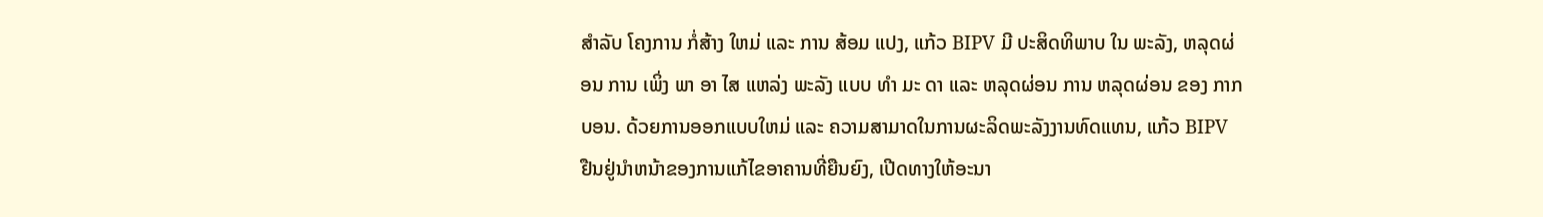ສໍາລັບ ໂຄງການ ກໍ່ສ້າງ ໃຫມ່ ແລະ ການ ສ້ອມ ແປງ, ແກ້ວ BIPV ມີ ປະສິດທິພາບ ໃນ ພະລັງ, ຫລຸດຜ່ອນ ການ ເພິ່ງ ພາ ອາ ໄສ ແຫລ່ງ ພະລັງ ແບບ ທໍາ ມະ ດາ ແລະ ຫລຸດຜ່ອນ ການ ຫລຸດຜ່ອນ ຂອງ ກາກບອນ. ດ້ວຍການອອກແບບໃຫມ່ ແລະ ຄວາມສາມາດໃນການຜະລິດພະລັງງານທົດແທນ, ແກ້ວ BIPV ຢືນຢູ່ນໍາຫນ້າຂອງການແກ້ໄຂອາຄານທີ່ຍືນຍົງ, ເປີດທາງໃຫ້ອະນາ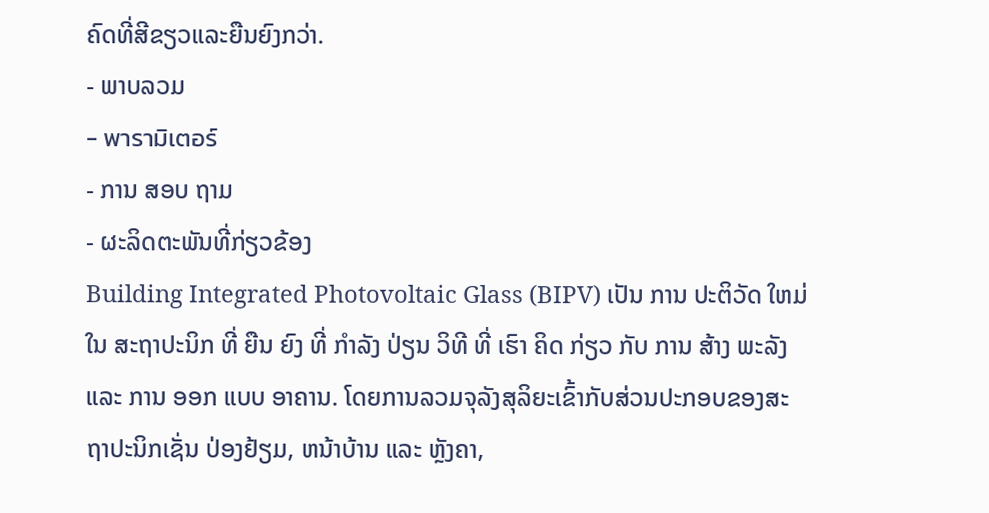ຄົດທີ່ສີຂຽວແລະຍືນຍົງກວ່າ.
- ພາບລວມ
- พารามิเตอร์
- ການ ສອບ ຖາມ
- ຜະລິດຕະພັນທີ່ກ່ຽວຂ້ອງ
Building Integrated Photovoltaic Glass (BIPV) ເປັນ ການ ປະຕິວັດ ໃຫມ່ ໃນ ສະຖາປະນິກ ທີ່ ຍືນ ຍົງ ທີ່ ກໍາລັງ ປ່ຽນ ວິທີ ທີ່ ເຮົາ ຄິດ ກ່ຽວ ກັບ ການ ສ້າງ ພະລັງ ແລະ ການ ອອກ ແບບ ອາຄານ. ໂດຍການລວມຈຸລັງສຸລິຍະເຂົ້າກັບສ່ວນປະກອບຂອງສະຖາປະນິກເຊັ່ນ ປ່ອງຢ້ຽມ, ຫນ້າບ້ານ ແລະ ຫຼັງຄາ,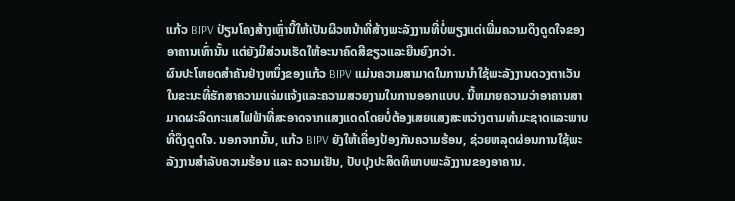ແກ້ວ BIPV ປ່ຽນໂຄງສ້າງເຫຼົ່ານີ້ໃຫ້ເປັນຜິວຫນ້າທີ່ສ້າງພະລັງງານທີ່ບໍ່ພຽງແຕ່ເພີ່ມຄວາມດຶງດູດໃຈຂອງອາຄານເທົ່ານັ້ນ ແຕ່ຍັງມີສ່ວນເຮັດໃຫ້ອະນາຄົດສີຂຽວແລະຍືນຍົງກວ່າ.
ຜົນປະໂຫຍດສໍາຄັນຢ່າງຫນຶ່ງຂອງແກ້ວ BIPV ແມ່ນຄວາມສາມາດໃນການນໍາໃຊ້ພະລັງງານດວງຕາເວັນໃນຂະນະທີ່ຮັກສາຄວາມແຈ່ມແຈ້ງແລະຄວາມສວຍງາມໃນການອອກແບບ. ນີ້ຫມາຍຄວາມວ່າອາຄານສາມາດຜະລິດກະແສໄຟຟ້າທີ່ສະອາດຈາກແສງແດດໂດຍບໍ່ຕ້ອງເສຍແສງສະຫວ່າງຕາມທໍາມະຊາດແລະພາບທີ່ດຶງດູດໃຈ. ນອກຈາກນັ້ນ, ແກ້ວ BIPV ຍັງໃຫ້ເຄື່ອງປ້ອງກັນຄວາມຮ້ອນ, ຊ່ວຍຫລຸດຜ່ອນການໃຊ້ພະລັງງານສໍາລັບຄວາມຮ້ອນ ແລະ ຄວາມເຢັນ, ປັບປຸງປະສິດທິພາບພະລັງງານຂອງອາຄານ.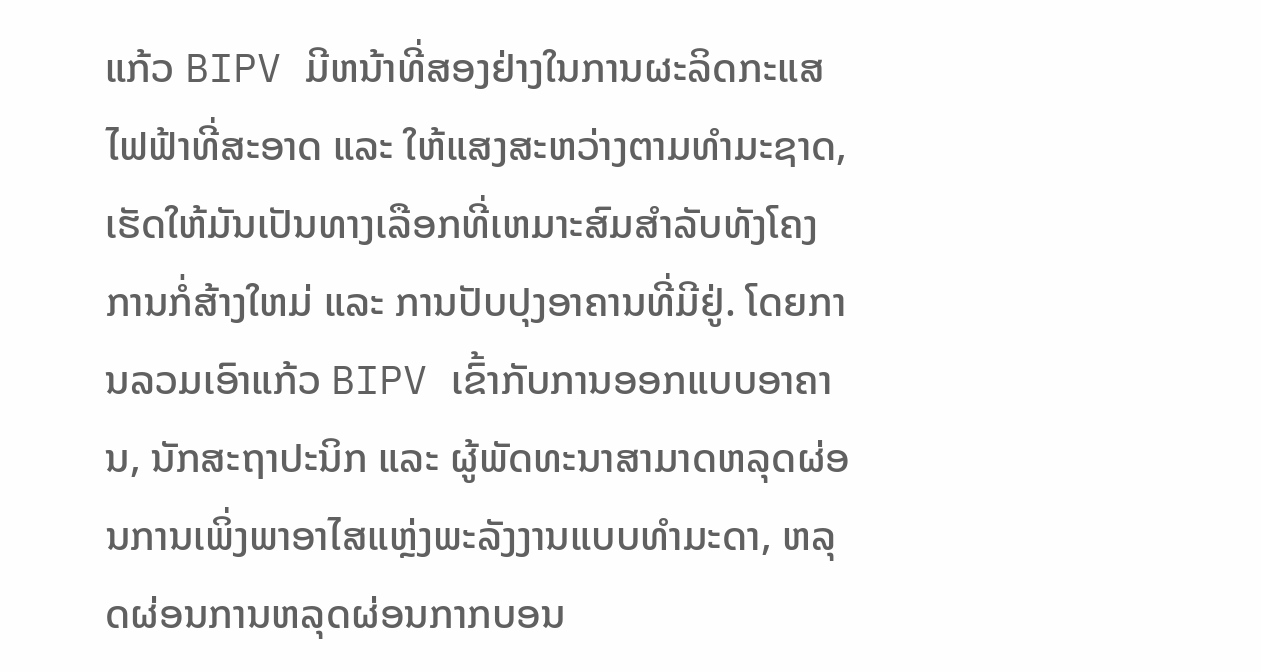ແກ້ວ BIPV ມີຫນ້າທີ່ສອງຢ່າງໃນການຜະລິດກະແສໄຟຟ້າທີ່ສະອາດ ແລະ ໃຫ້ແສງສະຫວ່າງຕາມທໍາມະຊາດ, ເຮັດໃຫ້ມັນເປັນທາງເລືອກທີ່ເຫມາະສົມສໍາລັບທັງໂຄງການກໍ່ສ້າງໃຫມ່ ແລະ ການປັບປຸງອາຄານທີ່ມີຢູ່. ໂດຍການລວມເອົາແກ້ວ BIPV ເຂົ້າກັບການອອກແບບອາຄານ, ນັກສະຖາປະນິກ ແລະ ຜູ້ພັດທະນາສາມາດຫລຸດຜ່ອນການເພິ່ງພາອາໄສແຫຼ່ງພະລັງງານແບບທໍາມະດາ, ຫລຸດຜ່ອນການຫລຸດຜ່ອນກາກບອນ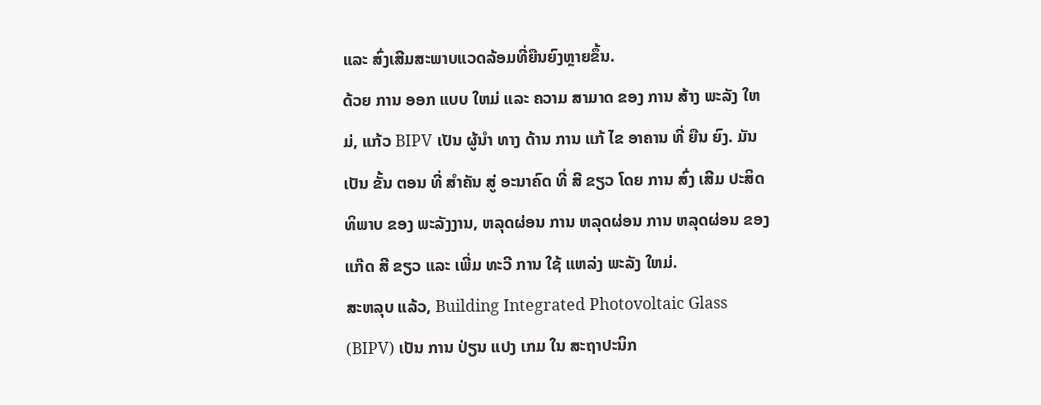ແລະ ສົ່ງເສີມສະພາບແວດລ້ອມທີ່ຍືນຍົງຫຼາຍຂຶ້ນ.
ດ້ວຍ ການ ອອກ ແບບ ໃຫມ່ ແລະ ຄວາມ ສາມາດ ຂອງ ການ ສ້າງ ພະລັງ ໃຫມ່, ແກ້ວ BIPV ເປັນ ຜູ້ນໍາ ທາງ ດ້ານ ການ ແກ້ ໄຂ ອາຄານ ທີ່ ຍືນ ຍົງ. ມັນ ເປັນ ຂັ້ນ ຕອນ ທີ່ ສໍາຄັນ ສູ່ ອະນາຄົດ ທີ່ ສີ ຂຽວ ໂດຍ ການ ສົ່ງ ເສີມ ປະສິດທິພາບ ຂອງ ພະລັງງານ, ຫລຸດຜ່ອນ ການ ຫລຸດຜ່ອນ ການ ຫລຸດຜ່ອນ ຂອງ ແກ໊ດ ສີ ຂຽວ ແລະ ເພີ່ມ ທະວີ ການ ໃຊ້ ແຫລ່ງ ພະລັງ ໃຫມ່.
ສະຫລຸບ ແລ້ວ, Building Integrated Photovoltaic Glass (BIPV) ເປັນ ການ ປ່ຽນ ແປງ ເກມ ໃນ ສະຖາປະນິກ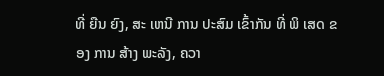ທີ່ ຍືນ ຍົງ, ສະ ເຫນີ ການ ປະສົມ ເຂົ້າກັນ ທີ່ ພິ ເສດ ຂອງ ການ ສ້າງ ພະລັງ, ຄວາ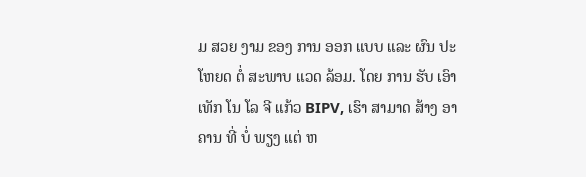ມ ສວຍ ງາມ ຂອງ ການ ອອກ ແບບ ແລະ ຜົນ ປະ ໂຫຍດ ຕໍ່ ສະພາບ ແວດ ລ້ອມ. ໂດຍ ການ ຮັບ ເອົາ ເທັກ ໂນ ໂລ ຈີ ແກ້ວ BIPV, ເຮົາ ສາມາດ ສ້າງ ອາຄານ ທີ່ ບໍ່ ພຽງ ແຕ່ ຫ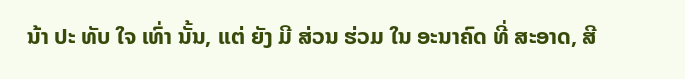ນ້າ ປະ ທັບ ໃຈ ເທົ່າ ນັ້ນ, ແຕ່ ຍັງ ມີ ສ່ວນ ຮ່ວມ ໃນ ອະນາຄົດ ທີ່ ສະອາດ, ສີ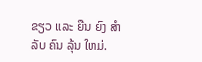ຂຽວ ແລະ ຍືນ ຍົງ ສໍາລັບ ຄົນ ລຸ້ນ ໃຫມ່.